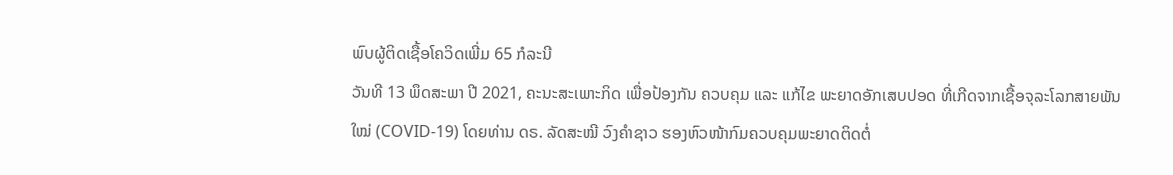ພົບຜູ້ຕິດເຊື້ອໂຄວິດເພີ່ມ 65 ກໍລະນີ
ວັນທີ 13 ພຶດສະພາ ປີ 2021, ຄະນະສະເພາະກິດ ເພື່ອປ້ອງກັນ ຄວບຄຸມ ແລະ ແກ້ໄຂ ພະຍາດອັກເສບປອດ ທີ່ເກີດຈາກເຊື້ອຈຸລະໂລກສາຍພັນ
ໃໝ່ (COVID-19) ໂດຍທ່ານ ດຣ. ລັດສະໝີ ວົງຄຳຊາວ ຮອງຫົວໜ້າກົມຄວບຄຸມພະຍາດຕິດຕໍ່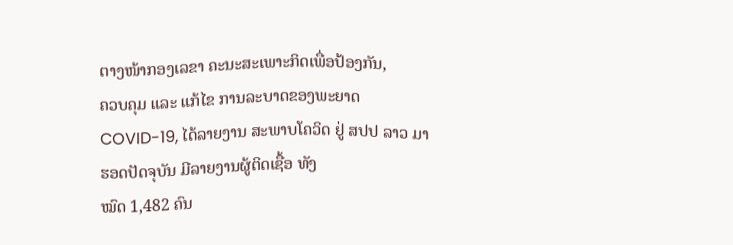ຕາງໜ້າກອງເລຂາ ຄະນະສະເພາະກິດເພື່ອປ້ອງກັນ,
ຄວບຄຸມ ແລະ ແກ້ໄຂ ການລະບາດຂອງພະຍາດ COVID-19, ໄດ້ລາຍງານ ສະພາບໂຄວິດ ຢູ່ ສປປ ລາວ ມາຮອດປັດຈຸບັນ ມີລາຍງານຜູ້ຕິດເຊື້ອ ທັງ
ໝົດ 1,482 ຄົນ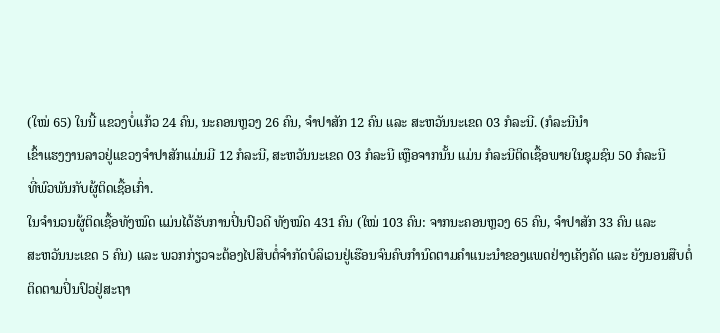(ໃໝ່ 65) ໃນນີ້ ແຂວງບໍ່ແກ້ວ 24 ຄົນ, ນະຄອນຫຼວງ 26 ຄົນ, ຈໍາປາສັກ 12 ຄົນ ແລະ ສະຫວັນນະເຂດ 03 ກໍລະນີ. (ກໍລະນີນໍາ
ເຂົ້າແຮງງານລາວຢູ່ແຂວງຈໍາປາສັກແມ່ນມີ 12 ກໍລະນີ, ສະຫວັນນະເຂດ 03 ກໍລະນີ ເຫຼືອຈາກນັ້ນ ແມ່ນ ກໍລະນີຕິດເຊື້ອພາຍໃນຊຸມຊົນ 50 ກໍລະນີ
ທີ່ພົວພັນກັບຜູ້ຕິດເຊື້ອເກົ່າ.
ໃນຈຳນວນຜູ້ຕິດເຊື້ອທັງໝົດ ແມ່ນໄດ້ຮັບການປິ່ນປົວດີ ທັງໝົດ 431 ຄົນ (ໃໝ່ 103 ຄົນ: ຈາກນະຄອນຫຼວງ 65 ຄົນ, ຈໍາປາສັກ 33 ຄົນ ແລະ
ສະຫວັນນະເຂດ 5 ຄົນ) ແລະ ພວກກ່ຽວຈະຕ້ອງໄປສືບຕໍ່ຈຳກັດບໍລິເວນຢູ່ເຮືອນຈົນຄົບກຳນົດຕາມຄຳແນະນຳຂອງແພດຢ່າງເຄັງຄັດ ແລະ ຍັງນອນສືບຕໍ່
ຕິດຕາມປິ່ນປົວຢູ່ສະຖາ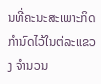ນທີ່ຄະນະສະເພາະກິດກຳນົດໄວ້ໃນຕ່ລະແຂວງ ຈຳນວນ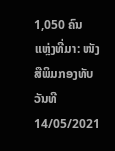1,050 ຄົນ
ແຫຼ່ງທີ່ມາ: ໜັງສືພິມກອງທັບ
ວັນທີ 14/05/2021